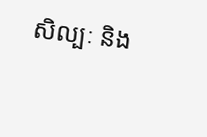សិល្បៈ និង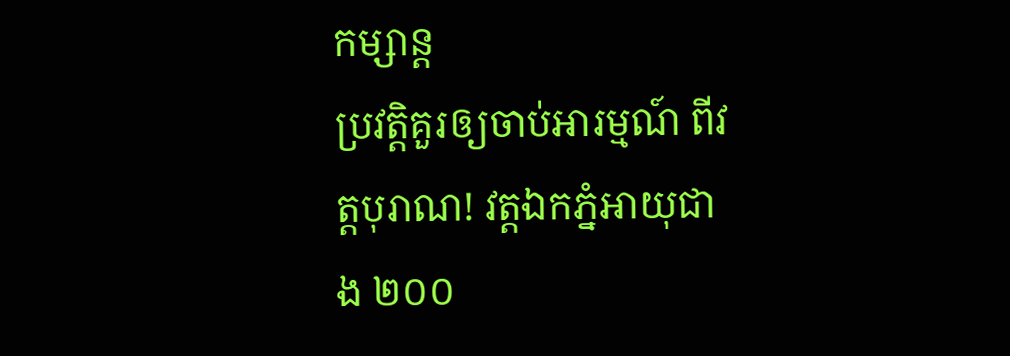កម្សាន្ត
ប្រវត្តិគួរឲ្យចាប់អារម្មណ៍ ពីវត្តបុរាណ! វត្តឯកភ្នំអាយុជាង ២០០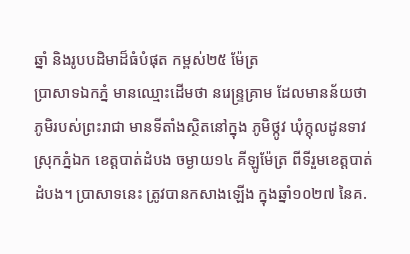ឆ្នាំ និងរូបបដិមាដ៏ធំបំផុត កម្ពស់២៥ ម៉ែត្រ
ប្រាសាទឯកភ្នំ មានឈ្មោះដើមថា នរេន្ទ្រគ្រាម ដែលមានន័យថា ភូមិរបស់ព្រះរាជា មានទីតាំងស្ថិតនៅក្នុង ភូមិថ្កូវ ឃុំក្តុលដូនទាវ ស្រុកភ្នំឯក ខេត្តបាត់ដំបង ចម្ងាយ១៤ គីឡូម៉ែត្រ ពីទីរួមខេត្តបាត់ដំបង។ ប្រាសាទនេះ ត្រូវបានកសាងឡើង ក្នុងឆ្នាំ១០២៧ នៃគ.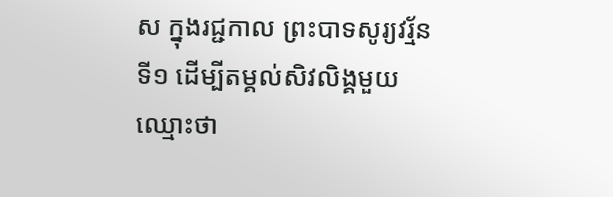ស ក្នុងរជ្ជកាល ព្រះបាទសូរ្យវរ្ម័នទី១ ដើម្បីតម្គល់សិវលិង្គមួយ ឈ្មោះថា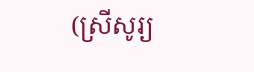(ស្រីសូរ្យ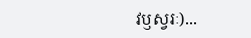វឫស្វរៈ)...